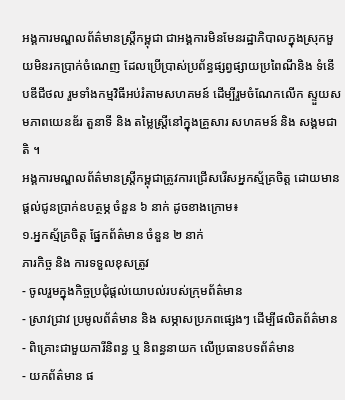អង្គការមណ្ឌលព័ត៌មានស្រ្តីកម្ពុជា ជាអង្គការមិនមែនរដ្ឋាភិបាលក្នុងស្រុកមួយមិនរកប្រាក់ចំណេញ ដែលប្រើប្រាស់ប្រព័ន្ធផ្សព្វផ្សាយប្រពៃណីនិង ទំនើបឌីជីថល រួមទាំងកម្មវិធីអប់រំតាមសហគមន៍ ដើម្បីរួមចំណែកលើក ស្ទួយសមភាពយេនឌ័រ តួនាទី និង តម្លៃស្រ្តីនៅក្នុងគ្រួសារ សហគមន៍ និង សង្គមជាតិ ។
អង្គការមណ្ឌលព័ត៌មានស្ត្រីកម្ពុជាត្រូវការជ្រើសរើសអ្នកស្ម័គ្រចិត្ត ដោយមានផ្តល់ជូនប្រាក់ឧបត្ថម្ភ ចំនួន ៦ នាក់ ដូចខាងក្រោម៖
១.អ្នកស្ម័គ្រចិត្ត ផ្នែកព័ត៌មាន ចំនួន ២ នាក់
ភារកិច្ច និង ការទទួលខុសត្រូវ
- ចូលរួមក្នុងកិច្ចប្រជុំផ្តល់យោបល់របស់ក្រុមព័ត៌មាន
- ស្រាវជ្រាវ ប្រមូលព័ត៌មាន និង សម្ភាសប្រភពផ្សេងៗ ដើម្បីផលិតព័ត៌មាន
- ពិគ្រោះជាមួយការីនិពន្ធ ឬ និពន្ធនាយក លើប្រធានបទព័ត៌មាន
- យកព័ត៌មាន ផ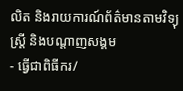លិត និងរាយការណ៍ព័ត៌មានតាមវិទ្យុស្ត្រី និងបណ្តាញសង្គម
- ធ្វើជាពិធីករ/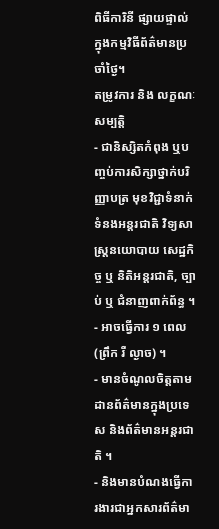ពិធីការិនី ផ្សាយផ្ទាល់ក្នុងកម្មវិធីព័ត៌មានប្រចាំថ្ងៃ។
តម្រូវការ និង លក្ខណៈសម្បត្តិ
- ជានិស្សិតកំពុង ឬបញ្ចប់ការសិក្សាថ្នាក់បរិញ្ញាបត្រ មុខវិជ្ជាទំនាក់ទំនងអន្តរជាតិ វិទ្យសាស្ត្រនយោបាយ សេដ្ឋកិច្ច ឬ និតិអន្តរជាតិ, ច្បាប់ ឬ ជំនាញពាក់ព័ន្ធ ។
- អាចធ្វើការ ១ ពេល (ព្រឹក រឺ ល្ងាច) ។
- មានចំណូលចិត្តតាមដានព័ត៌មានក្នុងប្រទេស និងព័ត៌មានអន្តរជាតិ ។
- និងមានបំណងធ្វើការងារជាអ្នកសារព័ត៌មា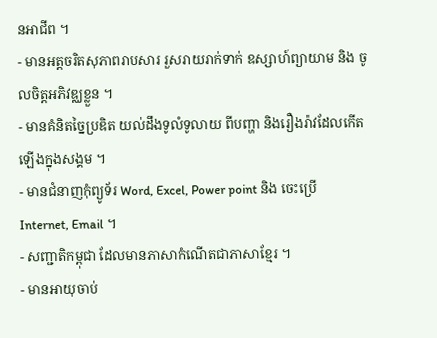នអាជីព ។
- មានអត្តចរិតសុភាពរាបសារ រួសរាយរាក់ទាក់ ឧស្សាហ៍ព្យាយាម និង ចូលចិត្តអភិវឌ្ឈខ្លួន ។
- មានគំនិតច្នៃប្រឌិត យល់ដឹងទូលំទូលាយ ពីបញ្ហា និងរឿងរ៉ាវដែលកើតឡើងក្នុងសង្គម ។
- មានជំនាញកុំព្យូទ័រ Word, Excel, Power point និង ចេះប្រើ Internet, Email ។
- សញ្ជាតិកម្ពុជា ដែលមានភាសាកំណើតជាភាសាខ្មែរ ។
- មានអាយុចាប់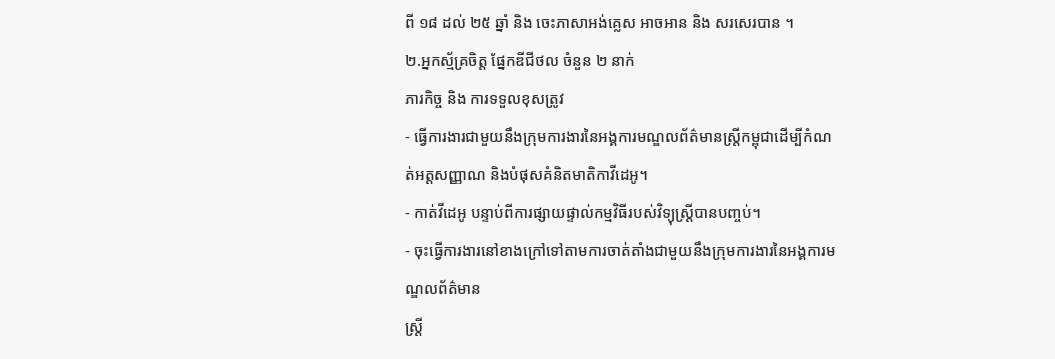ពី ១៨ ដល់ ២៥ ឆ្នាំ និង ចេះភាសាអង់គ្លេស អាចអាន និង សរសេរបាន ។
២.អ្នកស្ម័គ្រចិត្ត ផ្នែកឌីជីថល ចំនួន ២ នាក់
ភារកិច្ច និង ការទទួលខុសត្រូវ
- ធ្វើការងារជាមួយនឹងក្រុមការងារនៃអង្គការមណ្ឌលព័ត៌មានស្ត្រីកម្ពុជាដើម្បីកំណត់អត្តសញ្ញាណ និងបំផុសគំនិតមាតិកាវីដេអូ។
- កាត់វីដេអូ បន្ទាប់ពីការផ្សាយផ្ទាល់កម្មវិធីរបស់វិទ្យុស្ត្រីបានបញ្ចប់។
- ចុះធ្វើការងារនៅខាងក្រៅទៅតាមការចាត់តាំងជាមួយនឹងក្រុមការងារនៃអង្គការមណ្ឌលព័ត៌មាន
ស្ត្រី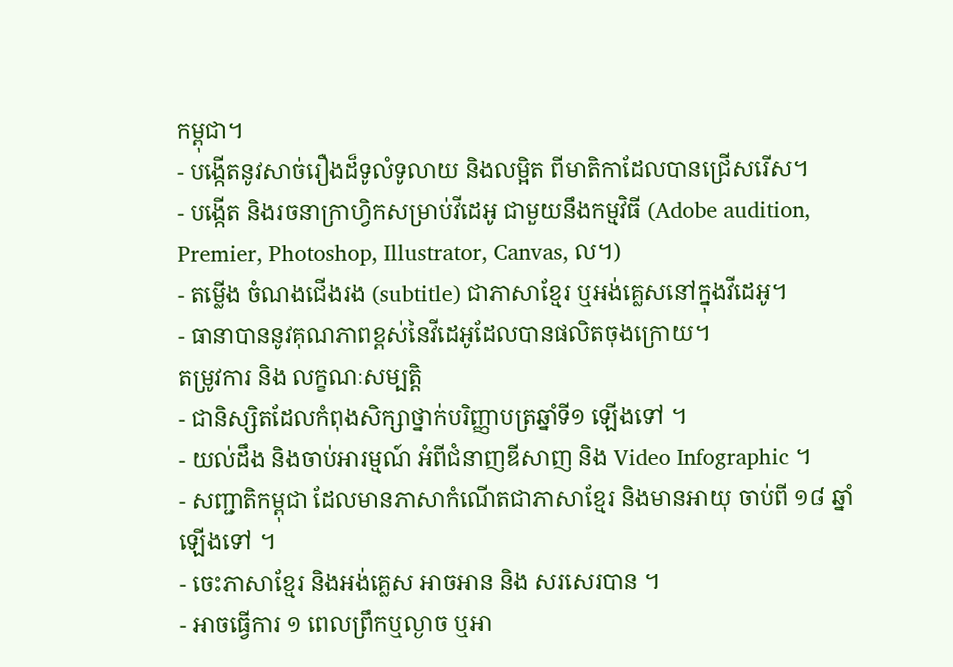កម្ពុជា។
- បង្កើតនូវសាច់រឿងដ៏ទូលំទូលាយ និងលម្អិត ពីមាតិកាដែលបានជ្រើសរើស។
- បង្កើត និងរចនាក្រាហ្វិកសម្រាប់វីដេអូ ជាមួយនឹងកម្មវិធី (Adobe audition, Premier, Photoshop, Illustrator, Canvas, ល។)
- តម្លើង ចំណងជើងរង (subtitle) ជាភាសាខ្មែរ ឬអង់គ្លេសនៅក្នុងវីដេអូ។
- ធានាបាននូវគុណភាពខ្ពស់នៃវីដេអូដែលបានផលិតចុងក្រោយ។
តម្រូវការ និង លក្ខណៈសម្បត្តិ
- ជានិស្សិតដែលកំពុងសិក្សាថ្នាក់បរិញ្ញាបត្រឆ្នាំទី១ ឡើងទៅ ។
- យល់ដឹង និងចាប់អារម្មណ៍ អំពីជំនាញឌីសាញ និង Video Infographic ។
- សញ្ជាតិកម្ពុជា ដែលមានភាសាកំណើតជាភាសាខ្មែរ និងមានអាយុ ចាប់ពី ១៨ ឆ្នាំឡើងទៅ ។
- ចេះភាសាខ្មែរ និងអង់គ្លេស អាចអាន និង សរសេរបាន ។
- អាចធ្វើការ ១ ពេលព្រឹកឬល្ងាច ឬអា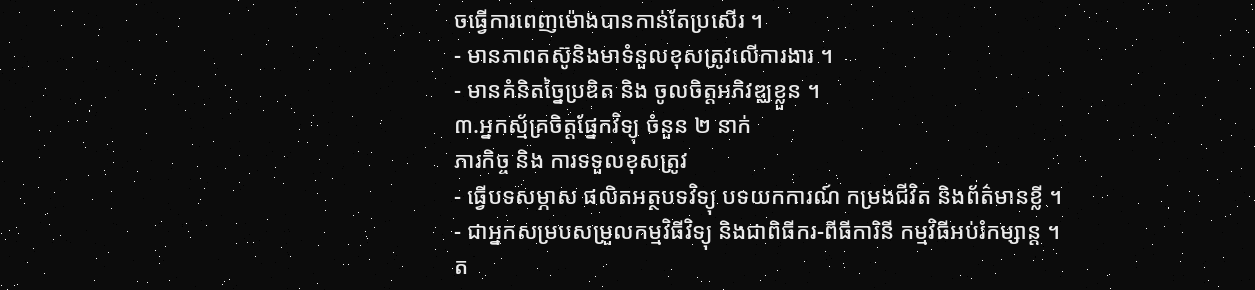ចធ្វើការពេញម៉ោងបានកាន់តែប្រសើរ ។
- មានភាពតស៊ូនិងមាទំនួលខុសត្រូវលើការងារ ។
- មានគំនិតច្នៃប្រឌិត និង ចូលចិត្តអភិវឌ្ឈខ្លួន ។
៣.អ្នកស្ម័គ្រចិត្តផ្នែកវិទ្យុ ចំនួន ២ នាក់
ភារកិច្ច និង ការទទួលខុសត្រូវ
- ធ្វើបទសម្ភាស ផលិតអត្ថបទវិទ្យុ បទយកការណ៍ កម្រងជីវិត និងព័ត៌មានខ្លី ។
- ជាអ្នកសម្របសម្រួលកម្មវិធីវិទ្យុ និងជាពិធីករ-ពីធីការិនី កម្មវិធីអប់រំកម្សាន្ត ។
ត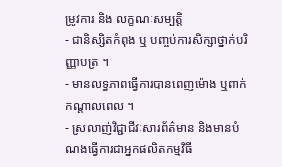ម្រូវការ និង លក្ខណៈសម្បត្តិ
- ជានិស្សិតកំពុង ឬ បញ្ចប់ការសិក្សាថ្នាក់បរិញ្ញាបត្រ ។
- មានលទ្ធភាពធ្វើការបានពេញម៉ោង ឬពាក់កណ្តាលពេល ។
- ស្រលាញ់វិជ្ជាជីវៈសារព័ត៌មាន និងមានបំណងធ្វើការជាអ្នកផលិតកម្មវិធី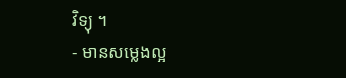វិទ្យុ ។
- មានសម្លេងល្អ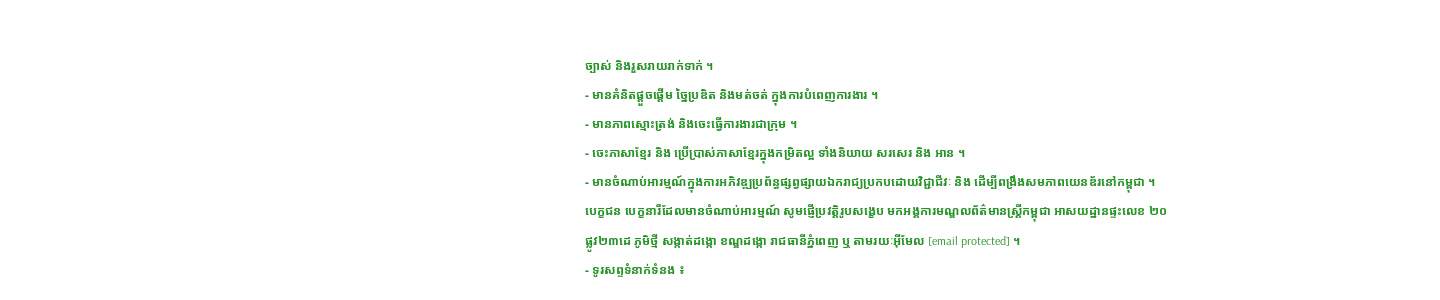ច្បាស់ និងរួសរាយរាក់ទាក់ ។
- មានគំនិតផ្តួចផ្តើម ច្នៃប្រឌិត និងមត់ចត់ ក្នុងការបំពេញការងារ ។
- មានភាពស្មោះត្រង់ និងចេះធ្វើការងារជាក្រុម ។
- ចេះភាសាខ្មែរ និង ប្រើប្រាស់ភាសាខ្មែរក្នុងកម្រិតល្អ ទាំងនិយាយ សរសេរ និង អាន ។
- មានចំណាប់អារម្មណ៍ក្នុងការអភិវឌ្ឍប្រព័ន្ធផ្សព្វផ្សាយឯករាជ្យប្រកបដោយវិជ្ជាជីវៈ និង ដើម្បីពង្រឹងសមភាពយេនឌ័រនៅកម្ពុជា ។
បេក្ខជន បេក្ខនារីដែលមានចំណាប់អារម្មណ៍ សូមផ្ញើប្រវត្តិរូបសង្ខេប មកអង្គការមណ្ឌលព័ត៌មានស្រ្តីកម្ពុជា អាសយដ្ឋានផ្ទះលេខ ២០ ផ្លូវ២៣ដេ ភូមិថ្មី សង្កាត់ដង្កោ ខណ្ឌដង្កោ រាជធានីភ្នំពេញ ឬ តាមរយៈអ៊ីមែល [email protected] ។
- ទូរសព្ទទំនាក់ទំនង ៖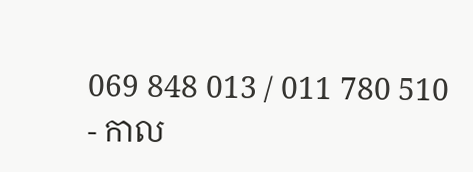069 848 013 / 011 780 510
- កាល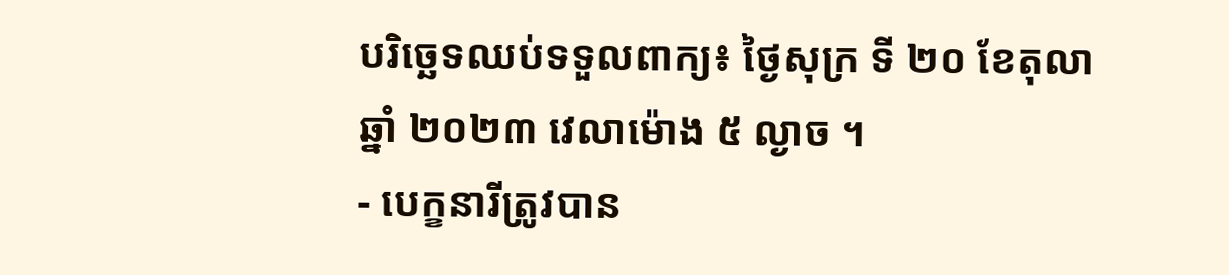បរិច្ឆេទឈប់ទទួលពាក្យ៖ ថ្ងៃសុក្រ ទី ២០ ខែតុលា ឆ្នាំ ២០២៣ វេលាម៉ោង ៥ ល្ងាច ។
- បេក្ខនារីត្រូវបាន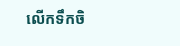លើកទឹកចិ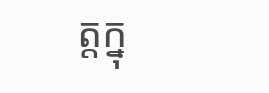ត្តក្នុ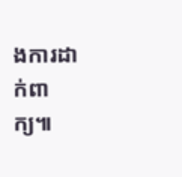ងការដាក់ពាក្យ៕